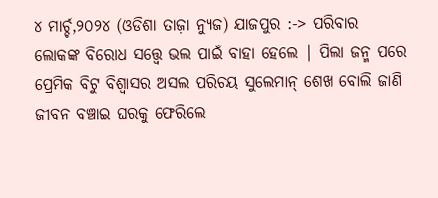୪ ମାର୍ଚ୍ଚ,୨୦୨୪ (ଓଡିଶା ତାଜ଼ା ନ୍ୟୁଜ) ଯାଜପୁର :-> ପରିବାର ଲୋକଙ୍କ ବିରୋଧ ସତ୍ତ୍ୱେ ଭଲ ପାଇଁ ବାହା ହେଲେ | ପିଲା ଜନ୍ମ ପରେ ପ୍ରେମିକ ବିଟୁ ବିଶ୍ୱାସର ଅସଲ ପରିଚୟ ସୁଲେମାନ୍ ଶେଖ ବୋଲି ଜାଣି ଜୀବନ ବଞ୍ଚାଇ ଘରକୁ ଫେରିଲେ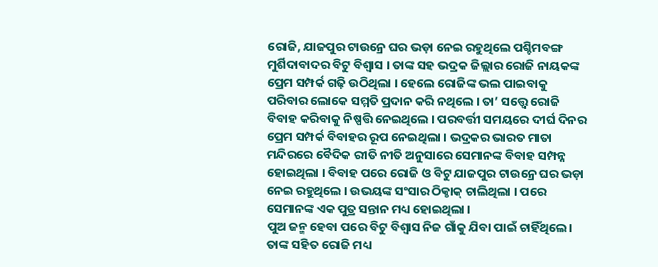ରୋଜି, ଯାଜପୁର ଟାଉନ୍ରେ ଘର ଭଡ଼ା ନେଇ ରହୁଥିଲେ ପଶ୍ଚିମବଙ୍ଗ ମୁର୍ଶିଦାବାଦର ବିଟୁ ବିଶ୍ୱାସ । ତାଙ୍କ ସହ ଭଦ୍ରକ ଜିଲ୍ଲାର ରୋଜି ନାୟକଙ୍କ ପ୍ରେମ ସମ୍ପର୍କ ଗଢ଼ି ଉଠିଥିଲା । ହେଲେ ରୋଜିଙ୍କ ଭଲ ପାଇବାକୁ ପରିବାର ଲୋକେ ସମ୍ମତି ପ୍ରଦାନ କରି ନଥିଲେ । ତା’ ସତ୍ତ୍ୱେ ରୋଜି ବିବାହ କରିବାକୁ ନିଷ୍ପତ୍ତି ନେଇଥିଲେ । ପରବର୍ତ୍ତୀ ସମୟରେ ଦୀର୍ଘ ଦିନର ପ୍ରେମ ସମ୍ପର୍କ ବିବାହର ରୂପ ନେଇଥିଲା । ଭଦ୍ରକର ଭାରତ ମାତା ମନ୍ଦିରରେ ବୈଦିକ ରୀତି ନୀତି ଅନୁସାରେ ସେମାନଙ୍କ ବିବାହ ସମ୍ପନ୍ନ ହୋଇଥିଲା । ବିବାହ ପରେ ରୋଜି ଓ ବିଟୁ ଯାଜପୁର ଟାଉନ୍ରେ ଘର ଭଡ଼ା ନେଇ ରହୁଥିଲେ । ଉଭୟଙ୍କ ସଂସାର ଠିକ୍ଠାକ୍ ଚାଲିଥିଲା । ପରେ ସେମାନଙ୍କ ଏକ ପୁତ୍ର ସନ୍ତାନ ମଧ୍ୟ ହୋଇଥିଲା ।
ପୁଅ ଜନ୍ମ ହେବା ପରେ ବିଟୁ ବିଶ୍ୱାସ ନିଜ ଗାଁକୁ ଯିବା ପାଇଁ ଚାହିଁଥିଲେ। ତାଙ୍କ ସହିତ ରୋଜି ମଧ୍ୟ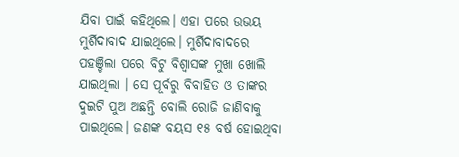ଯିବା ପାଇଁ କହିଥିଲେ। ଏହା ପରେ ଉଭୟ ମୁର୍ଶିଦାବାଦ ଯାଇଥିଲେ। ମୁର୍ଶିଦାବାଦରେ ପହଞ୍ଚିଲା ପରେ ବିଟୁ ବିଶ୍ୱାସଙ୍କ ମୁଖା ଖୋଲି ଯାଇଥିଲା । ସେ ପୂର୍ବରୁ ବିବାହିତ ଓ ତାଙ୍କର ଦୁଇଟି ପୁଅ ଅଛନ୍ତି ବୋଲି ରୋଜି ଜାଣିବାକୁ ପାଇଥିଲେ। ଜଣଙ୍କ ବୟସ ୧୫ ବର୍ଷ ହୋଇଥିବା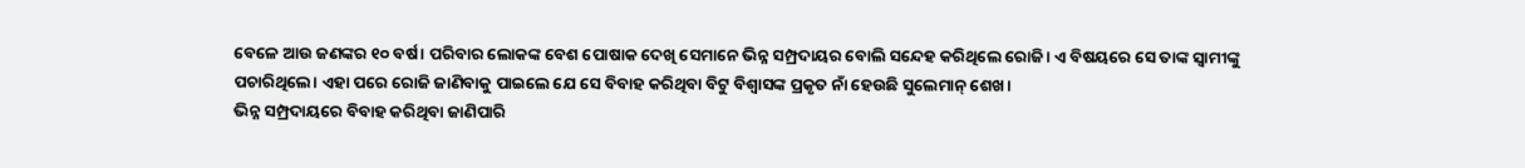ବେଳେ ଆଉ ଜଣଙ୍କର ୧୦ ବର୍ଷ। ପରିବାର ଲୋକଙ୍କ ବେଶ ପୋଷାକ ଦେଖି ସେମାନେ ଭିନ୍ନ ସମ୍ପ୍ରଦାୟର ବୋଲି ସନ୍ଦେହ କରିଥିଲେ ରୋଜି। ଏ ବିଷୟରେ ସେ ତାଙ୍କ ସ୍ୱାମୀଙ୍କୁ ପଚାରିଥିଲେ। ଏହା ପରେ ରୋଜି ଜାଣିବାକୁ ପାଇଲେ ଯେ ସେ ବିବାହ କରିଥିବା ବିଟୁ ବିଶ୍ୱାସଙ୍କ ପ୍ରକୃତ ନାଁ ହେଉଛି ସୁଲେମାନ୍ ଶେଖ।
ଭିନ୍ନ ସମ୍ପ୍ରଦାୟରେ ବିବାହ କରିଥିବା ଜାଣିପାରି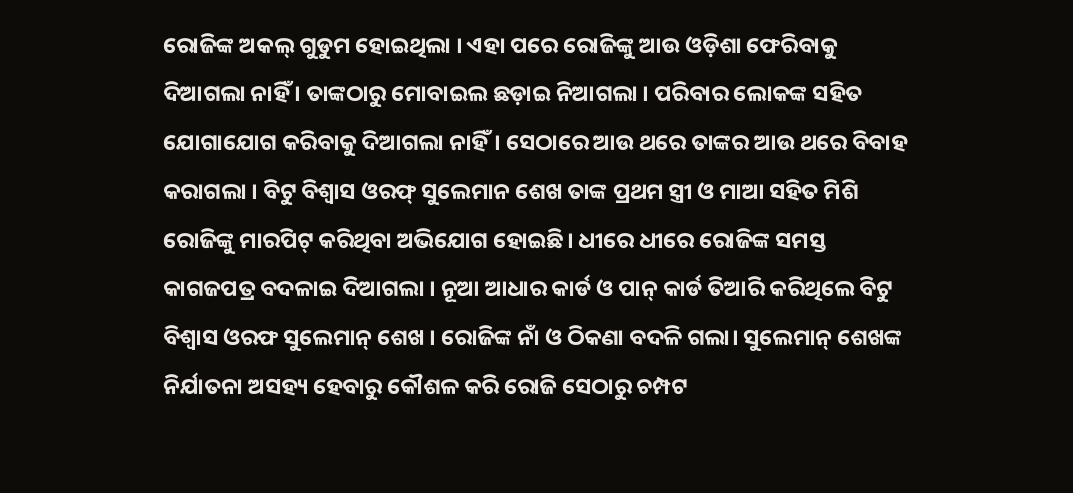ରୋଜିଙ୍କ ଅକଲ୍ ଗୁଡୁମ ହୋଇଥିଲା । ଏହା ପରେ ରୋଜିଙ୍କୁ ଆଉ ଓଡ଼ିଶା ଫେରିବାକୁ ଦିଆଗଲା ନାହିଁ । ତାଙ୍କଠାରୁ ମୋବାଇଲ ଛଡ଼ାଇ ନିଆଗଲା । ପରିବାର ଲୋକଙ୍କ ସହିତ ଯୋଗାଯୋଗ କରିବାକୁ ଦିଆଗଲା ନାହିଁ। ସେଠାରେ ଆଉ ଥରେ ତାଙ୍କର ଆଉ ଥରେ ବିବାହ କରାଗଲା । ବିଟୁ ବିଶ୍ୱାସ ଓରଫ୍ ସୁଲେମାନ ଶେଖ ତାଙ୍କ ପ୍ରଥମ ସ୍ତ୍ରୀ ଓ ମାଆ ସହିତ ମିଶି ରୋଜିଙ୍କୁ ମାରପିଟ୍ କରିଥିବା ଅଭିଯୋଗ ହୋଇଛି। ଧୀରେ ଧୀରେ ରୋଜିଙ୍କ ସମସ୍ତ କାଗଜପତ୍ର ବଦଳାଇ ଦିଆଗଲା । ନୂଆ ଆଧାର କାର୍ଡ ଓ ପାନ୍ କାର୍ଡ ତିଆରି କରିଥିଲେ ବିଟୁ ବିଶ୍ୱାସ ଓରଫ ସୁଲେମାନ୍ ଶେଖ । ରୋଜିଙ୍କ ନାଁ ଓ ଠିକଣା ବଦଳି ଗଲା। ସୁଲେମାନ୍ ଶେଖଙ୍କ ନିର୍ଯାତନା ଅସହ୍ୟ ହେବାରୁ କୌଶଳ କରି ରୋଜି ସେଠାରୁ ଚମ୍ପଟ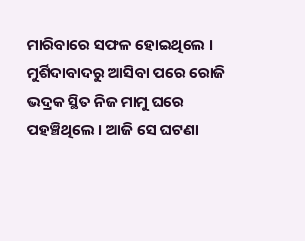ମାରିବାରେ ସଫଳ ହୋଇଥିଲେ । ମୁର୍ଶିଦାବାଦରୁ ଆସିବା ପରେ ରୋଜି ଭଦ୍ରକ ସ୍ଥିତ ନିଜ ମାମୁ ଘରେ ପହଞ୍ଚିଥିଲେ । ଆଜି ସେ ଘଟଣା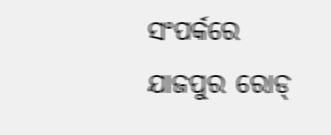ସଂପର୍କରେ ଯାଜପୁର ରୋଡ୍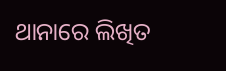ଥାନାରେ ଲିଖିତ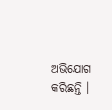ଅଭିଯୋଗ କରିଛନ୍ତି ।